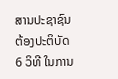ສານປະຊາຊົນຕ້ອງປະຕິບັດ 6 ວິທີ ໃນການ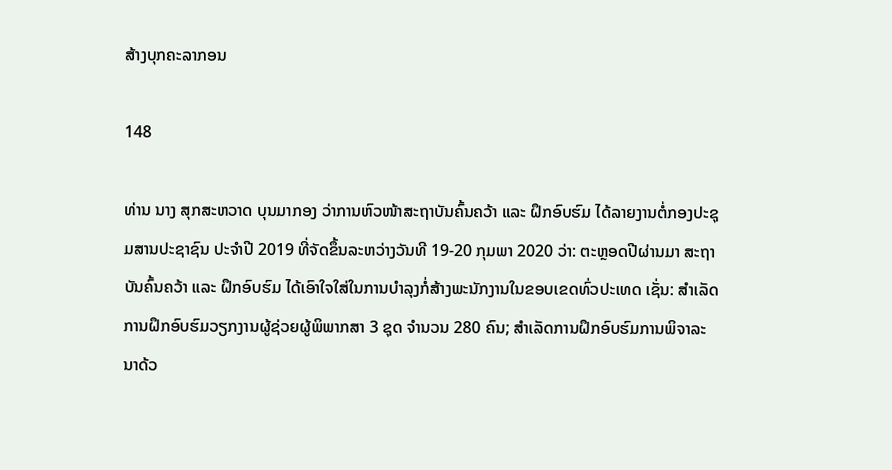ສ້າງບຸກຄະລາກອນ

148

ທ່ານ ນາງ ສຸກສະຫວາດ ບຸນມາກອງ ວ່າການຫົວໜ້າສະຖາບັນຄົ້ນຄວ້າ ແລະ ຝຶກອົບຮົມ ໄດ້ລາຍງານຕໍ່ກອງປະຊຸມສານປະຊາຊົນ ປະຈຳປີ 2019 ທີ່ຈັດຂຶ້ນລະຫວ່າງວັນທີ 19-20 ກຸມພາ 2020 ວ່າ: ຕະຫຼອດປີຜ່ານມາ ສະຖາບັນຄົ້ນຄວ້າ ແລະ ຝຶກອົບຮົມ ໄດ້ເອົາໃຈໃສ່ໃນການບໍາລຸງກໍ່ສ້າງພະນັກງານໃນຂອບເຂດທົ່ວປະເທດ ເຊັ່ນ: ສຳເລັດການຝຶກອົບຮົມວຽກງານຜູ້ຊ່ວຍຜູ້ພິພາກສາ 3 ຊຸດ ຈໍານວນ 280 ຄົນ; ສໍາເລັດການຝຶກອົບຮົມການພິຈາລະນາດ້ວ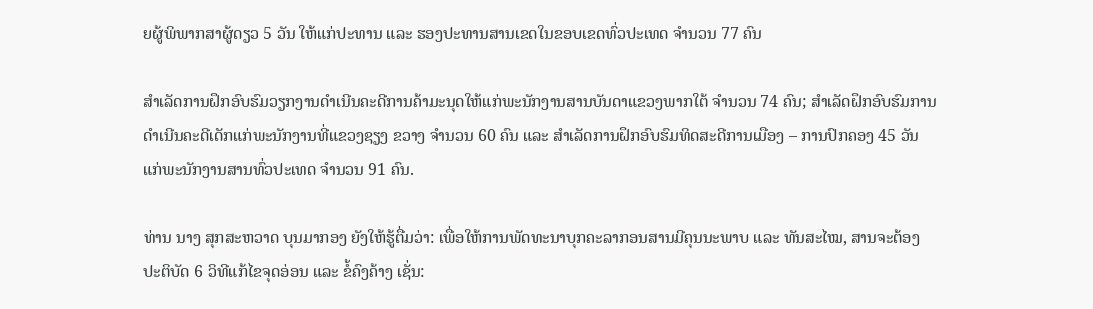ຍຜູ້ພິພາກສາຜູ້ດຽວ 5 ວັນ ໃຫ້ແກ່ປະທານ ແລະ ຮອງປະທານສານເຂດໃນຂອບເຂດທົ່ວປະເທດ ຈຳນວນ 77 ຄົນ

ສຳເລັດການຝຶກອົບຮົມວຽກງານດຳເນີນຄະດີການຄ້າມະນຸດໃຫ້ແກ່ພະນັກງານສານບັນດາແຂວງພາກໃຕ້ ຈຳນວນ 74 ຄົນ; ສຳເລັດຝຶກອົບຮົມການດຳເນີນຄະດີເດັກແກ່ພະນັກງານທີ່ແຂວງຊຽງ ຂວາງ ຈຳນວນ 60 ຄົນ ແລະ ສຳເລັດການຝຶກອົບຮົມທິດສະດີການເມືອງ – ການປົກຄອງ 45 ວັນ ແກ່ພະນັກງານສານທົ່ວປະເທດ ຈຳນວນ 91 ຄົນ.

ທ່ານ ນາງ ສຸກສະຫວາດ ບຸນມາກອງ ຍັງໃຫ້ຮູ້ຕື່ມວ່າ: ເພື່ອໃຫ້ການພັດທະນາບຸກຄະລາກອນສານມີຄຸນນະພາບ ແລະ ທັນສະໄໝ, ສານຈະຕ້ອງປະຕິບັດ 6 ວິທີແກ້ໄຂຈຸດອ່ອນ ແລະ ຂໍ້ຄົງຄ້າງ ເຊັ່ນ: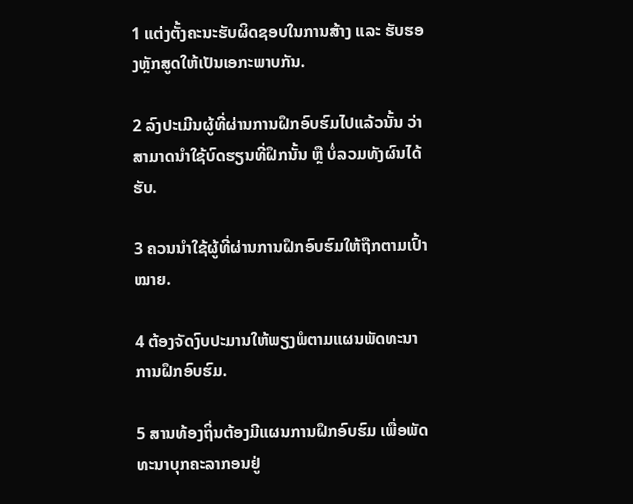1 ແຕ່ງຕັ້ງຄະນະຮັບຜິດຊອບໃນການສ້າງ ແລະ ຮັບຮອງຫຼັກສູດໃຫ້ເປັນເອກະພາບກັນ.

2 ລົງປະເມີນຜູ້ທີ່ຜ່ານການຝຶກອົບຮົມໄປແລ້ວນັ້ນ ວ່າສາມາດນຳໃຊ້ບົດຮຽນທີ່ຝຶກນັ້ນ ຫຼື ບໍ່ລວມທັງຜົນໄດ້ຮັບ.

3 ຄວນນຳໃຊ້ຜູ້ທີ່ຜ່ານການຝຶກອົບຮົມໃຫ້ຖືກຕາມເປົ້າໝາຍ.

4 ຕ້ອງຈັດງົບປະມານໃຫ້ພຽງພໍຕາມແຜນພັດທະນາການຝຶກອົບຮົມ.

5 ສານທ້ອງຖິ່ນຕ້ອງມີແຜນການຝຶກອົບຮົມ ເພື່ອພັດທະນາບຸກຄະລາກອນຢູ່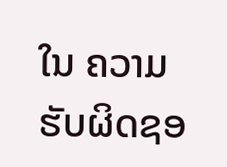ໃນ ຄວາມຮັບຜິດຊອ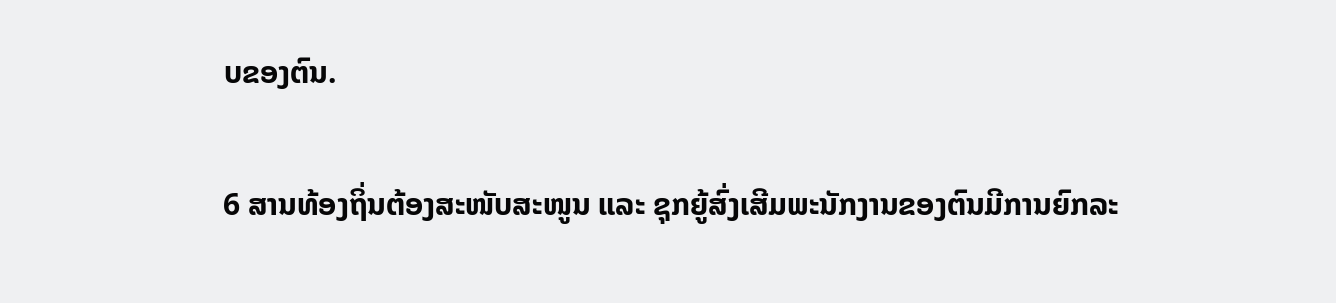ບຂອງຕົນ.

6 ສານທ້ອງຖິ່ນຕ້ອງສະໜັບສະໜູນ ແລະ ຊຸກຍູ້ສົ່ງເສີມພະນັກງານຂອງຕົນມີການຍົກລະ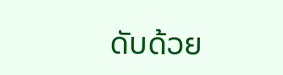ດັບດ້ວຍ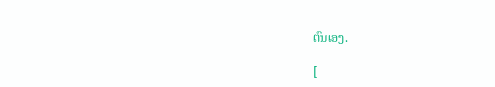ຕົນເອງ.

[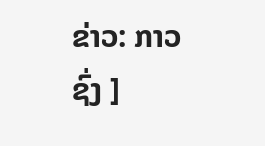ຂ່າວ: ກາວຊົ່ງ ]